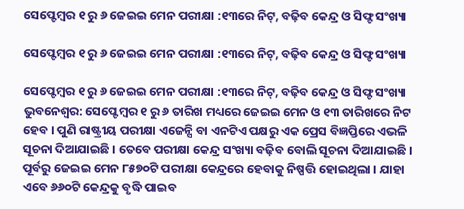ସେପ୍ଟେମ୍ବର ୧ ରୁ ୬ ଜେଇଇ ମେନ ପରୀକ୍ଷା :୧୩ରେ ନିଟ୍, ବଢ଼ିବ କେନ୍ଦ୍ର ଓ ସିଫ୍ଟ ସଂଖ୍ୟା

ସେପ୍ଟେମ୍ବର ୧ ରୁ ୬ ଜେଇଇ ମେନ ପରୀକ୍ଷା :୧୩ରେ ନିଟ୍, ବଢ଼ିବ କେନ୍ଦ୍ର ଓ ସିଫ୍ଟ ସଂଖ୍ୟା

ସେପ୍ଟେମ୍ବର ୧ ରୁ ୬ ଜେଇଇ ମେନ ପରୀକ୍ଷା :୧୩ରେ ନିଟ୍, ବଢ଼ିବ କେନ୍ଦ୍ର ଓ ସିଫ୍ଟ ସଂଖ୍ୟା
ଭୁବନେଶ୍ୱର: ସେପ୍ଟେମ୍ବର ୧ ରୁ ୬ ତାରିଖ ମଧ୍ୟରେ ଜେଇଇ ମେନ ଓ ୧୩ ତାରିଖରେ ନିଟ ହେବ । ପୁଣି ରାଷ୍ଟ୍ରୀୟ ପରୀକ୍ଷା ଏଜେନ୍ସି ବା ଏନଟିଏ ପକ୍ଷରୁ ଏକ ପ୍ରେସ ବିଜ୍ଞପ୍ତିରେ ଏଭଳି ସୂଚନା ଦିଆଯାଇଛି । ତେବେ ପରୀକ୍ଷା କେନ୍ଦ୍ର ସଂଖ୍ୟା ବଢ଼ିବ ବୋଲି ସୂଚନା ଦିଆଯାଇଛି । ପୂର୍ବରୁ ଜେଇଇ ମେନ ୮୫୭୦ଟି ପରୀକ୍ଷା କେନ୍ଦ୍ରରେ ହେବାକୁ ନିଷ୍ପତ୍ତି ହୋଇଥିଲା । ଯାହା ଏବେ ୬୬୦ଟି କେନ୍ଦ୍ରକୁ ବୃଦ୍ଧି ପାଇବ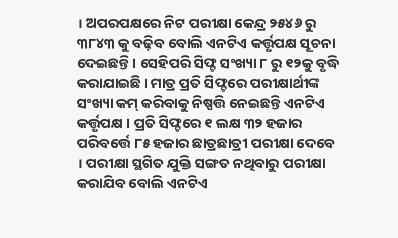। ଅପରପକ୍ଷରେ ନିଟ ପରୀକ୍ଷା କେନ୍ଦ୍ର ୨୫୪୬ ରୁ ୩୮୪୩ କୁ ବଢ଼ିବ ବୋଲି ଏନଟିଏ କର୍ତ୍ତୃପକ୍ଷ ସୂଚନା ଦେଇଛନ୍ତି । ସେହିପରି ସିଫ୍ଟ ସଂଖ୍ୟା ୮ ରୁ ୧୨କୁ ବୃଦ୍ଧି କରାଯାଇଛି । ମାତ୍ର ପ୍ରତି ସିଫ୍ଟରେ ପରୀକ୍ଷାର୍ଥୀଙ୍କ ସଂଖ୍ୟା କମ୍ କରିବାକୁ ନିଷ୍ପତ୍ତି ନେଇଛନ୍ତି ଏନଟିଏ କର୍ତ୍ତୃପକ୍ଷ । ପ୍ରତି ସିଫ୍ଟରେ ୧ ଲକ୍ଷ ୩୨ ହଜାର ପରିବର୍ତ୍ତେ ୮୫ ହଜାର ଛାତ୍ରଛାତ୍ରୀ ପରୀକ୍ଷା ଦେବେ । ପରୀକ୍ଷା ସ୍ଥଗିତ ଯୁକ୍ତି ସଙ୍ଗତ ନଥିବାରୁ ପରୀକ୍ଷା କରାଯିବ ବୋଲି ଏନଟିଏ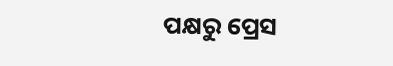ପକ୍ଷରୁ ପ୍ରେସ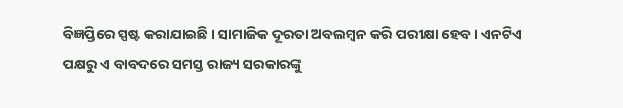ବିଜ୍ଞପ୍ତିରେ ସ୍ପଷ୍ଟ କରାଯାଇଛି । ସାମାଜିକ ଦୂରତା ଅବଲମ୍ବନ କରି ପରୀକ୍ଷା ହେବ । ଏନଟିଏ ପକ୍ଷରୁ ଏ ବାବଦରେ ସମସ୍ତ ରାଜ୍ୟ ସରକାରଙ୍କୁ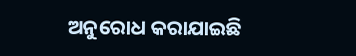ଅନୁରୋଧ କରାଯାଇଛି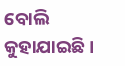ବୋଲି କୁହାଯାଇଛି ।